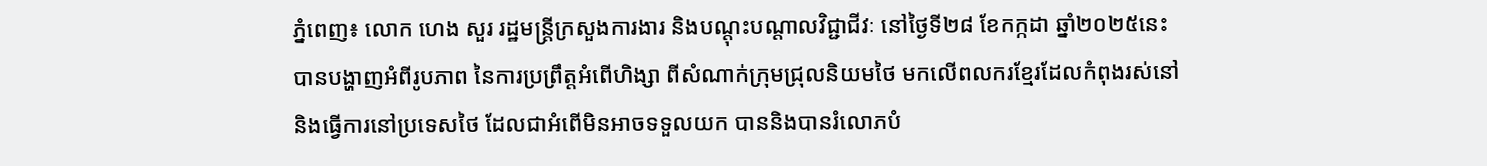ភ្នំពេញ៖ លោក ហេង សួរ រដ្ឋមន្ត្រីក្រសួងការងារ និងបណ្តុះបណ្តាលវិជ្ជាជីវៈ នៅថ្ងៃទី២៨ ខែកក្កដា ឆ្នាំ២០២៥នេះ បានបង្ហាញអំពីរូបភាព នៃការប្រព្រឹត្តអំពើហិង្សា ពីសំណាក់ក្រុមជ្រុលនិយមថៃ មកលើពលករខ្មែរដែលកំពុងរស់នៅ និងធ្វើការនៅប្រទេសថៃ ដែលជាអំពើមិនអាចទទួលយក បាននិងបានរំលោភបំ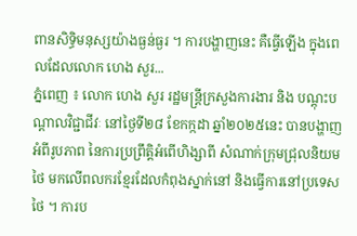ពានសិទ្ធិមនុស្សយ៉ាងធ្ងន់ធ្ងរ ។ ការបង្ហាញនេះ គឺធ្វើឡើង ក្នុងពេលដែលលោក ហេង សួរ...
ភ្នំពេញ ៖ លោក ហេង សួរ រដ្ឋមន្ត្រីក្រសួងការងារ និង បណ្តុះបណ្តាលវិជ្ជាជីវៈ នៅថ្ងៃទី២៨ ខែកក្កដា ឆ្នាំ២០២៥នេះ បានបង្ហាញអំពីរូបភាព នៃការប្រព្រឹត្តិអំពើហិង្សាពី សំណាក់ក្រុមជ្រុលនិយមថៃ មកលើពលករខ្មែរដែលកំពុងស្នាក់នៅ និងធ្វើការនៅប្រទេសថៃ ។ ការប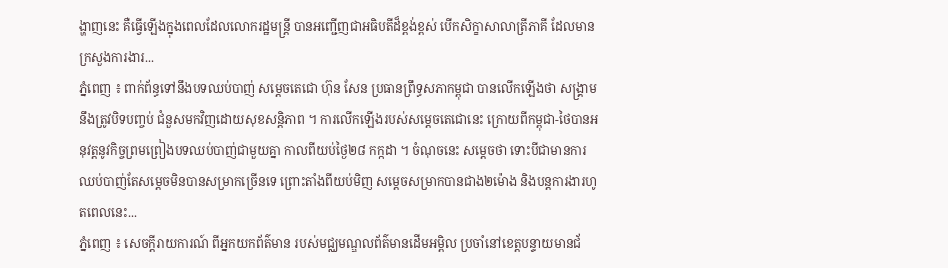ង្ហាញនេះ គឺធ្វើឡើងក្នុងពេលដែលលោករដ្ឋមន្ត្រី បានអញ្ជើញជាអធិបតីដ៏ខ្ពង់ខ្ពស់ បើកសិក្ខាសាលាត្រីភាគី ដែលមានក្រសួងការងារ...
ភ្នំពេញ ៖ ពាក់ព័ន្ធទៅនឹងបទឈប់បាញ់ សម្តេចតេជោ ហ៊ុន សែន ប្រធានព្រឹទ្ធសភាកម្ពុជា បានលើកឡើងថា សង្គ្រាមនឹងត្រូវបិទបញ្ចប់ ជំនួសមកវិញដោយសុខសន្តិភាព ។ ការលើកឡើងរបស់សម្តេចតេជោនេះ ក្រោយពីកម្ពុជា-ថៃបានអនុវត្តនូវកិច្ចព្រមព្រៀងបទឈប់បាញ់ជាមួយគ្នា កាលពីយប់ថ្ងៃ២៨ កក្កដា ។ ចំណុចនេះ សម្តេចថា ទោះបីជាមានការឈប់បាញ់តែសម្តេចមិនបានសម្រាកច្រើនទេ ព្រោះតាំងពីយប់មិញ សម្តេចសម្រាកបានជាង២ម៉ោង និងបន្តការងារហូតពេលនេះ...
ភ្នំពេញ ៖ សេចក្តីរាយការណ៍ ពីអ្នកយកព័ត៌មាន របស់មជ្ឈមណ្ឌលព័ត៌មានដើមអម្ពិល ប្រចាំនៅខេត្តបន្ទាយមានជ័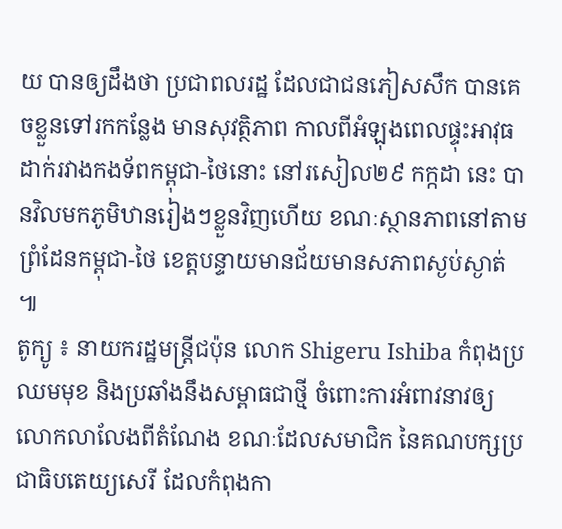យ បានឲ្យដឹងថា ប្រជាពលរដ្ឋ ដែលជាជនភៀសសឹក បានគេចខ្លួនទៅរកកន្លែង មានសុវត្ថិភាព កាលពីអំឡុងពេលផ្ទុះអាវុធដាក់រវាងកងទ័ពកម្ពុជា-ថៃនោះ នៅរសៀល២៩ កក្កដា នេះ បានវិលមកភូមិឋានរៀងៗខ្លួនវិញហើយ ខណៈស្ថានភាពនៅតាមព្រំដែនកម្ពុជា-ថៃ ខេត្តបន្ទាយមានជ័យមានសភាពស្ងប់ស្ងាត់ ៕
តូក្យូ ៖ នាយករដ្ឋមន្ត្រីជប៉ុន លោក Shigeru Ishiba កំពុងប្រឈមមុខ និងប្រឆាំងនឹងសម្ពាធជាថ្មី ចំពោះការអំពាវនាវឲ្យលោកលាលែងពីតំណែង ខណៈដែលសមាជិក នៃគណបក្សប្រជាធិបតេយ្យសេរី ដែលកំពុងកា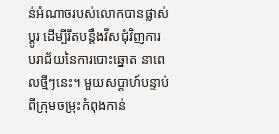ន់អំណាចរបស់លោកបានផ្លាស់ប្តូរ ដើម្បីរឹតបន្តឹងវីសជុំវិញការ បរាជ័យនៃការបោះឆ្នោត នាពេលថ្មីៗនេះ។ មួយសប្តាហ៍បន្ទាប់ពីក្រុមចម្រុះកំពុងកាន់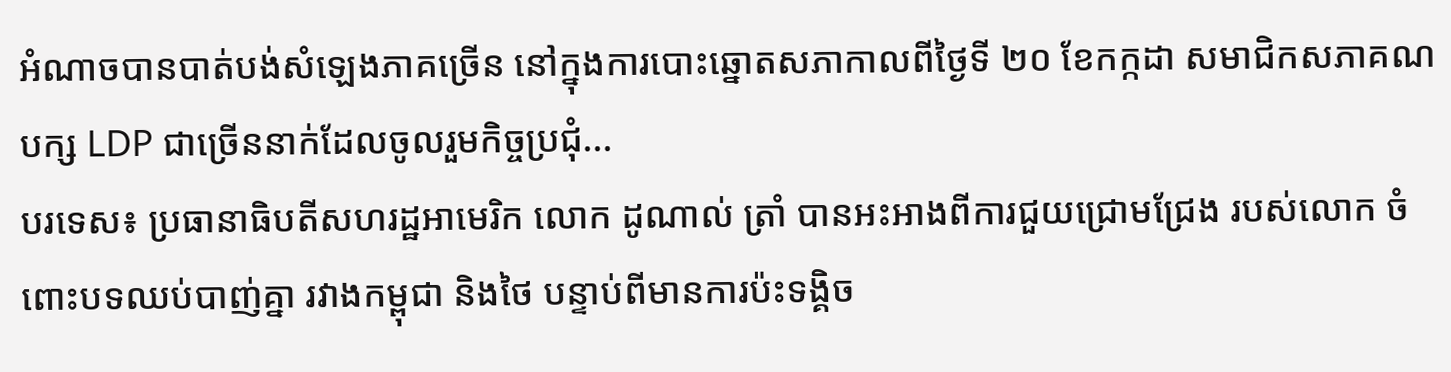អំណាចបានបាត់បង់សំឡេងភាគច្រើន នៅក្នុងការបោះឆ្នោតសភាកាលពីថ្ងៃទី ២០ ខែកក្កដា សមាជិកសភាគណបក្ស LDP ជាច្រើននាក់ដែលចូលរួមកិច្ចប្រជុំ...
បរទេស៖ ប្រធានាធិបតីសហរដ្ឋអាមេរិក លោក ដូណាល់ ត្រាំ បានអះអាងពីការជួយជ្រោមជ្រែង របស់លោក ចំពោះបទឈប់បាញ់គ្នា រវាងកម្ពុជា និងថៃ បន្ទាប់ពីមានការប៉ះទង្គិច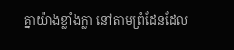គ្នាយ៉ាងខ្លាំងក្លា នៅតាមព្រំដែនដែល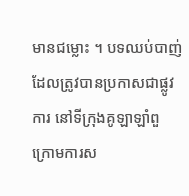មានជម្លោះ ។ បទឈប់បាញ់ដែលត្រូវបានប្រកាសជាផ្លូវការ នៅទីក្រុងគូឡាឡាំពួ ក្រោមការស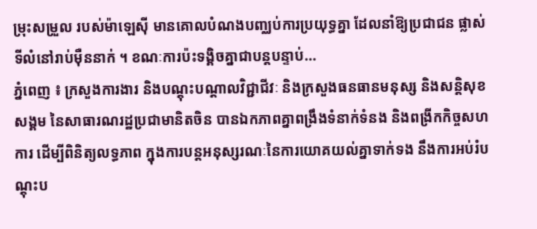ម្រុះសម្រួល របស់ម៉ាឡេស៊ី មានគោលបំណងបញ្ឈប់ការប្រយុទ្ធគ្នា ដែលនាំឱ្យប្រជាជន ផ្លាស់ទីលំនៅរាប់ម៉ឺននាក់ ។ ខណៈការប៉ះទង្គិចគ្នាជាបន្តបន្ទាប់...
ភ្នំពេញ ៖ ក្រសួងការងារ និងបណ្ដុះបណ្ដាលវិជ្ជាជីវៈ និងក្រសួងធនធានមនុស្ស និងសន្ដិសុខសង្គម នៃសាធារណរដ្ឋប្រជាមានិតចិន បានឯកភាពគ្នាពង្រឹងទំនាក់ទំនង និងពង្រីកកិច្ចសហការ ដើម្បីពិនិត្យលទ្ធភាព ក្នុងការបន្តអនុស្សរណៈនៃការយោគយល់គ្នាទាក់ទង នឹងការអប់រំបណ្ដុះប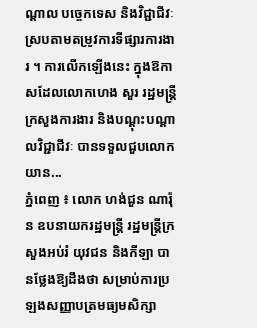ណ្ដាល បច្ចេកទេស និងវិជ្ជាជីវៈស្របតាមតម្រូវការទីផ្សារការងារ ។ ការលើកឡើងនេះ ក្នុងឱកាសដែលលោកហេង សួរ រដ្ឋមន្រ្តីក្រសួងការងារ និងបណ្ដុះបណ្ដាលវិជ្ជាជីវៈ បានទទួលជួបលោក យាន...
ភ្នំពេញ ៖ លោក ហង់ជួន ណារ៉ុន ឧបនាយករដ្ឋមន្ត្រី រដ្ឋមន្ត្រីក្រសួងអប់រំ យុវជន និងកីឡា បានថ្លែងឱ្យដឹងថា សម្រាប់ការប្រឡងសញ្ញាបត្រមធ្យមសិក្សា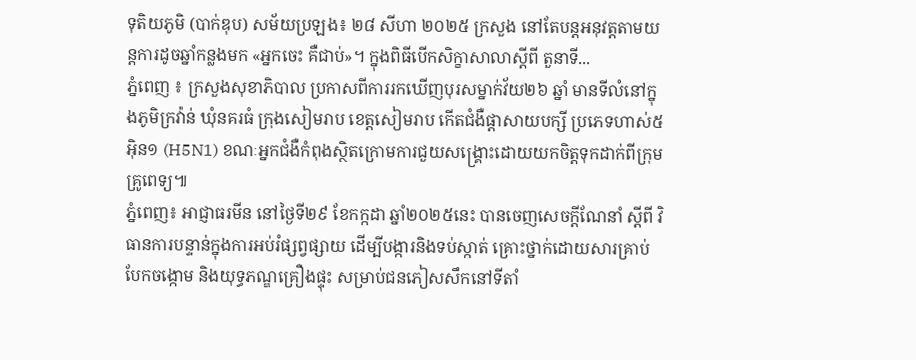ទុតិយភូមិ (បាក់ឌុប) សម័យប្រឡង៖ ២៨ សីហា ២០២៥ ក្រសួង នៅតែបន្តអនុវត្តតាមយន្តការដូចឆ្នាំកន្លងមក «អ្នកចេះ គឺជាប់»។ ក្នុងពិធីបើកសិក្ខាសាលាស្តីពី តួនាទី...
ភ្នំពេញ ៖ ក្រសួងសុខាភិបាល ប្រកាសពីការរកឃើញបុរសម្នាក់វ័យ២៦ ឆ្នាំ មានទីលំនៅក្នុងភូមិក្រវ៉ាន់ ឃុំនគរធំ ក្រុងសៀមរាប ខេត្តសៀមរាប កើតជំងឺផ្តាសាយបក្សី ប្រភេទហាស់៥ អ៊ិន១ (H5N1) ខណៈអ្នកជំងឺកំពុងស្ថិតក្រោមការជួយសង្គ្រោះដោយយកចិត្តទុកដាក់ពីក្រុមគ្រូពេទ្យ៕
ភ្នំពេញ៖ អាជ្ញាធរមីន នៅថ្ងៃទី២៩ ខែកក្កដា ឆ្នាំ២០២៥នេះ បានចេញសេចក្តីណែនាំ ស្តីពី វិធានការបន្ទាន់ក្នុងការអប់រំផ្សព្វផ្សាយ ដើម្បីបង្ការនិងទប់ស្កាត់ គ្រោះថ្នាក់ដោយសារគ្រាប់បែកចង្កោម និងយុទ្ធភណ្ឌគ្រឿងផ្ទុះ សម្រាប់ជនភៀសសឹកនៅទីតាំ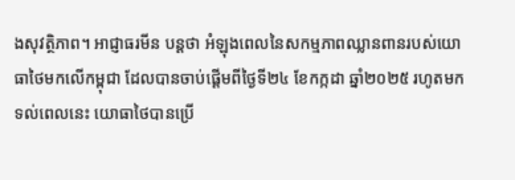ងសុវត្ថិភាព។ អាជ្ញាធរមីន បន្ដថា អំឡុងពេលនៃសកម្មភាពឈ្លានពានរបស់យោធាថៃមកលើកម្ពុជា ដែលបានចាប់ផ្តើមពីថ្ងៃទី២៤ ខែកក្កដា ឆ្នាំ២០២៥ រហូតមកទល់ពេលនេះ យោធាថៃបានប្រើ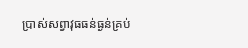ប្រាស់សព្វាវុធធន់ធ្ងន់គ្រប់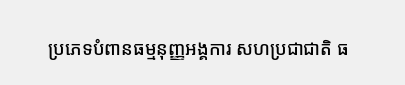ប្រភេទបំពានធម្មនុញ្ញអង្គការ សហប្រជាជាតិ ធ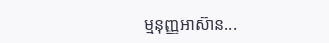ម្មនុញ្ញអាស៊ាន...